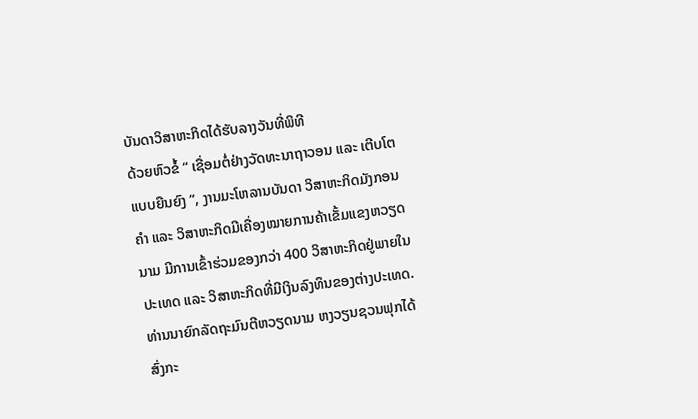ບັນດາວິສາຫະກິດໄດ້ຮັບລາງວັນທີ່ພິທີ
ດ້ວຍຫົວຂໍ້ “ ເຊື່ອມຕໍ່ຢ່າງວັດທະນາຖາວອນ ແລະ ເຕີບໂຕແບບຍືນຍົງ ”, ງານມະໂຫລານບັນດາ ວິສາຫະກິດມັງກອນຄຳ ແລະ ວິສາຫະກິດມີເຄື່ອງໝາຍການຄ້າເຂັ້ມແຂງຫວຽດນາມ ມີການເຂົ້າຮ່ວມຂອງກວ່າ 400 ວິສາຫະກິດຢູ່ພາຍໃນປະເທດ ແລະ ວິສາຫະກິດທີ່ມີເງິນລົງທຶນຂອງຕ່າງປະເທດ. ທ່ານນາຍົກລັດຖະມົນຕີຫວຽດນາມ ຫງວຽນຊວນຟຸກໄດ້ສົ່ງກະ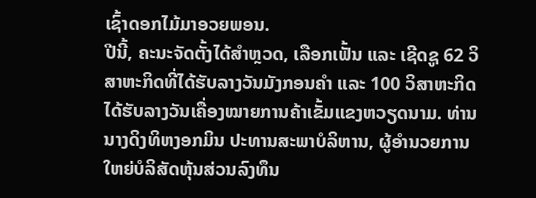ເຊົ້າດອກໄມ້ມາອວຍພອນ.
ປີນີ້, ຄະນະຈັດຕັ້ງໄດ້ສຳຫຼວດ, ເລືອກເຟັ້ນ ແລະ ເຊີດຊູ 62 ວິສາຫະກິດທີ່ໄດ້ຮັບລາງວັນມັງກອນຄຳ ແລະ 100 ວິສາຫະກິດໄດ້ຮັບລາງວັນເຄື່ອງໝາຍການຄ້າເຂັ້ມແຂງຫວຽດນາມ. ທ່ານນາງດິງທິຫງອກມິນ ປະທານສະພາບໍລິຫານ, ຜູ້ອຳນວຍການໃຫຍ່ບໍລິສັດຫຸ້ນສ່ວນລົງທຶນ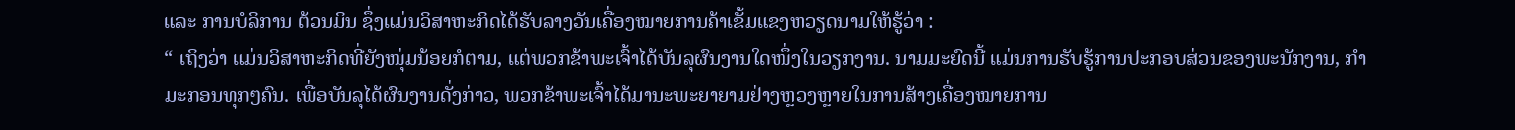ແລະ ການບໍລິການ ຕ້ວນມິນ ຊຶ່ງແມ່ນວິສາຫະກິດໄດ້ຮັບລາງວັນເຄື່ອງໝາຍການຄ້າເຂັ້ມແຂງຫວຽດນາມໃຫ້ຮູ້ວ່າ :
“ ເຖິງວ່າ ແມ່ນວິສາຫະກິດທີ່ຍັງໜຸ່ມນ້ອຍກໍຕາມ, ແຕ່ພວກຂ້າພະເຈົ້າໄດ້ບັນລຸຜົນງານໃດໜຶ່ງໃນວຽກງານ. ນາມມະຍົດນີ້ ແມ່ນການຮັບຮູ້ການປະກອບສ່ວນຂອງພະນັກງານ, ກຳມະກອນທຸກໆຄົນ. ເພື່ອບັນລຸໄດ້ຜົນງານດັ່ງກ່າວ, ພວກຂ້າພະເຈົ້າໄດ້ມານະພະຍາຍາມຢ່າງຫຼວງຫຼາຍໃນການສ້າງເຄື່ອງໝາຍການ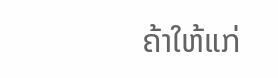ຄ້າໃຫ້ແກ່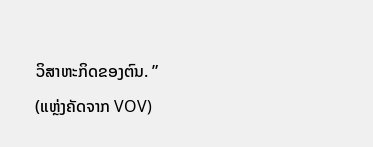ວິສາຫະກິດຂອງຕົນ. ”
(ແຫຼ່ງຄັດຈາກ VOV)